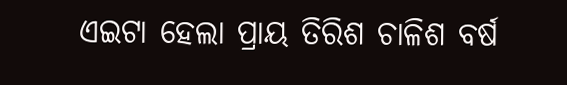ଏଇଟା ହେଲା ପ୍ରାୟ ତିରିଶ ଚାଳିଶ ବର୍ଷ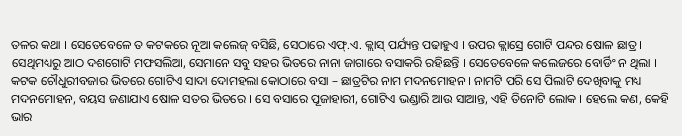ତଳର କଥା । ସେତେବେଳେ ତ କଟକରେ ନୂଆ କଲେଜ୍ ବସିଛି, ସେଠାରେ ଏଫ୍.ଏ. କ୍ଲାସ୍ ପର୍ଯ୍ୟନ୍ତ ପଢାହୁଏ । ଉପର କ୍ଲାସ୍ରେ ଗୋଟି ପନ୍ଦର ଷୋଳ ଛାତ୍ର । ସେଥିମଧ୍ୟରୁ ଆଠ ଦଶଗୋଟି ମଫସଲିଆ, ସେମାନେ ସବୁ ସହର ଭିତରେ ନାନା ଜାଗାରେ ବସାକରି ରହିଛନ୍ତି । ସେତେବେଳେ କଲେଜରେ ବୋର୍ଡିଂ ନ ଥିଲା । କଟକ ଚୌଧୁରୀବଜାର ଭିତରେ ଗୋଟିଏ ସାଦା ଦୋମହଲା କୋଠାରେ ବସା – ଛାତ୍ରଟିର ନାମ ମଦନମୋହନ । ନାମଟି ପରି ସେ ପିଲାଟି ଦେଖିବାକୁ ମଧ୍ୟ ମଦନମୋହନ, ବୟସ ଜଣାଯାଏ ଷୋଳ ସତର ଭିତରେ । ସେ ବସାରେ ପୂଜାହାରୀ, ଗୋଟିଏ ଭଣ୍ଡାରି ଆଉ ସାଆନ୍ତ, ଏହି ତିନୋଟି ଲୋକ । ହେଲେ କଣ, କେହି ଭାର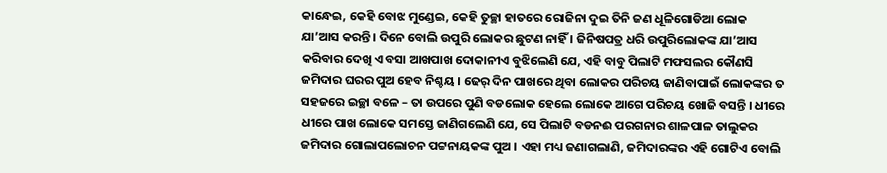କାନ୍ଧେଇ, କେହି ବୋଝ ମୁଣ୍ଡେଇ, କେହି ତୁଚ୍ଛା ହାତରେ ରୋଜିନା ଦୁଇ ତିନି ଜଣ ଧୂଳିଗୋଡିଆ ଲୋକ ଯା’ଆସ କରନ୍ତି । ଦିନେ ବୋଲି ଉପୁରି ଲୋକର ଛୁଟଣ ନାହିଁ । ଜିନିଷପତ୍ର ଧରି ଉପୁରିଲୋକଙ୍କ ଯା’ଆସ କରିବାର ଦେଖି ଏ ବସା ଆଖପାଖ ଦୋକାନୀଏ ବୁଝିଲେଣି ଯେ, ଏହି ବାବୁ ପିଲାଟି ମଫସଲର କୌଣସି ଜମିଦାର ଘରର ପୁଅ ହେବ ନିଶ୍ଚୟ । ଢେର୍ ଦିନ ପାଖରେ ଥିବା ଲୋକର ପରିଚୟ ଜାଣିବାପାଇଁ ଲୋକଙ୍କର ତ ସହଜରେ ଇଚ୍ଛା ବଳେ – ତା ଉପରେ ପୁଣି ବଡଲୋକ ହେଲେ ଲୋକେ ଆଗେ ପରିଚୟ ଖୋଜି ବସନ୍ତି । ଧୀରେ ଧୀରେ ପାଖ ଲୋକେ ସମସ୍ତେ ଜାଣିଗଲେଣି ଯେ, ସେ ପିଲାଟି ବଡନଈ ପରଗନାର ଶାଳପାଳ ତାଲୁକର ଜମିଦାର ଗୋଲାପଲୋଚନ ପଟ୍ଟନାୟକଙ୍କ ପୁଅ । ଏହା ମଧ୍ୟ ଜଣାଗଲାଣି, ଜମିଦାରଙ୍କର ଏହି ଗୋଟିଏ ବୋଲି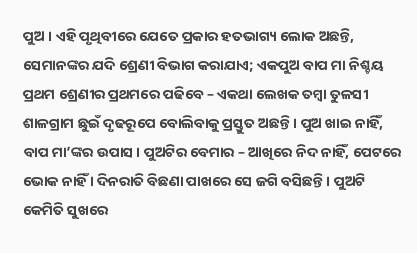ପୁଅ । ଏହି ପୃଥିବୀରେ ଯେତେ ପ୍ରକାର ହତଭାଗ୍ୟ ଲୋକ ଅଛନ୍ତି, ସେମାନଙ୍କର ଯଦି ଶ୍ରେଣୀ ବିଭାଗ କରାଯାଏ; ଏକପୁଅ ବାପ ମା ନିଶ୍ଚୟ ପ୍ରଥମ ଶ୍ରେଣୀର ପ୍ରଥମରେ ପଢିବେ – ଏକଥା ଲେଖକ ତମ୍ବା ତୁଳସୀ ଶାଳଗ୍ରାମ ଛୁଇଁ ଦୃଢରୂପେ ବୋଲିବାକୁ ପ୍ରସ୍ତୁତ ଅଛନ୍ତି । ପୁଅ ଖାଇ ନାହିଁ, ବାପ ମା’ଙ୍କର ଉପାସ । ପୁଅଟିର ବେମାର – ଆଖିରେ ନିଦ ନାହିଁ, ପେଟରେ ଭୋକ ନାହିଁ । ଦିନରାତି ବିଛଣା ପାଖରେ ସେ ଜଗି ବସିଛନ୍ତି । ପୁଅଟି କେମିତି ସୁଖରେ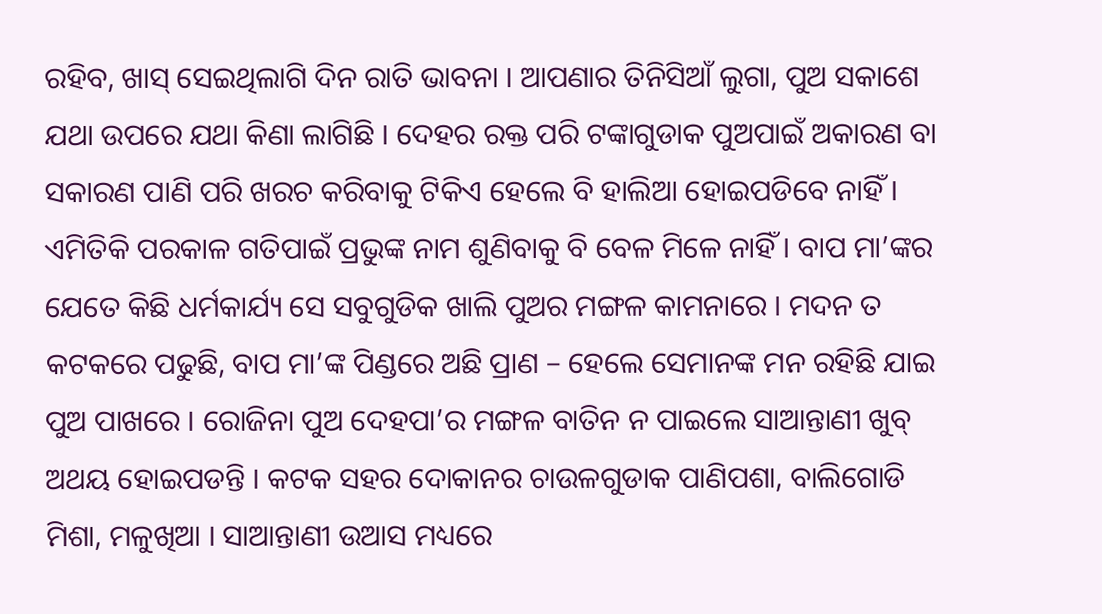ରହିବ, ଖାସ୍ ସେଇଥିଲାଗି ଦିନ ରାତି ଭାବନା । ଆପଣାର ତିନିସିଆଁ ଲୁଗା, ପୁଅ ସକାଶେ ଯଥା ଉପରେ ଯଥା କିଣା ଲାଗିଛି । ଦେହର ରକ୍ତ ପରି ଟଙ୍କାଗୁଡାକ ପୁଅପାଇଁ ଅକାରଣ ବା ସକାରଣ ପାଣି ପରି ଖରଚ କରିବାକୁ ଟିକିଏ ହେଲେ ବି ହାଲିଆ ହୋଇପଡିବେ ନାହିଁ । ଏମିତିକି ପରକାଳ ଗତିପାଇଁ ପ୍ରଭୁଙ୍କ ନାମ ଶୁଣିବାକୁ ବି ବେଳ ମିଳେ ନାହିଁ । ବାପ ମା’ଙ୍କର ଯେତେ କିଛି ଧର୍ମକାର୍ଯ୍ୟ ସେ ସବୁଗୁଡିକ ଖାଲି ପୁଅର ମଙ୍ଗଳ କାମନାରେ । ମଦନ ତ କଟକରେ ପଢୁଛି, ବାପ ମା’ଙ୍କ ପିଣ୍ଡରେ ଅଛି ପ୍ରାଣ – ହେଲେ ସେମାନଙ୍କ ମନ ରହିଛି ଯାଇ ପୁଅ ପାଖରେ । ରୋଜିନା ପୁଅ ଦେହପା’ର ମଙ୍ଗଳ ବାତିନ ନ ପାଇଲେ ସାଆନ୍ତାଣୀ ଖୁବ୍ ଅଥୟ ହୋଇପଡନ୍ତି । କଟକ ସହର ଦୋକାନର ଚାଉଳଗୁଡାକ ପାଣିପଶା, ବାଲିଗୋଡି ମିଶା, ମଳୁଖିଆ । ସାଆନ୍ତାଣୀ ଉଆସ ମଧ୍ୟରେ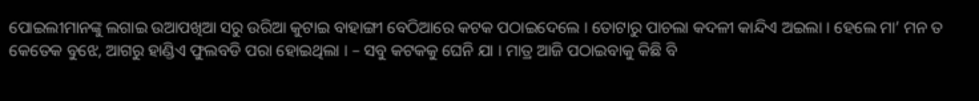ପୋଇଲୀମାନଙ୍କୁ ଲଗାଇ ଉଆପଖିଆ ସରୁ ଉରିଆ କୁଟାଇ ବାହାଙ୍ଗୀ ବେଠିଆରେ କଟକ ପଠାଇଦେଲେ । ତୋଟାରୁ ପାଚଲା କଦଳୀ କାନ୍ଦିଏ ଅଇଲା । ହେଲେ ମା’ ମନ ତ କେତେକ ବୁଝେ, ଆଗରୁ ହାଣ୍ଡିଏ ଫୁଲବଡି ପରା ହୋଇଥିଲା । – ସବୁ କଟକକୁ ଘେନି ଯା । ମାତ୍ର ଆଜି ପଠାଇବାକୁ କିଛି ବି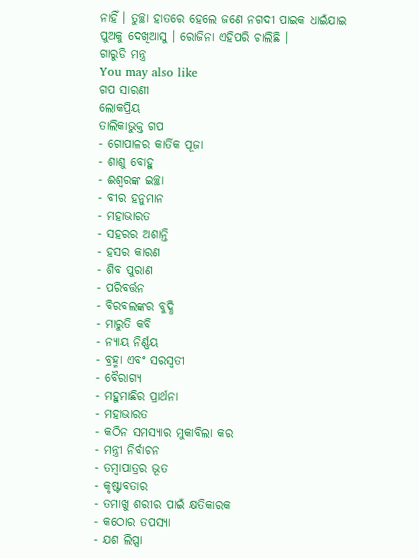ନାହିଁ । ତୁଚ୍ଛା ହାତରେ ହେଲେ ଜଣେ ନଗଦୀ ପାଇକ ଧାଇଁଯାଇ ପୁଅକୁ ଦେଖିଆସୁ । ରୋଜିନା ଏହିପରି ଚାଲିଛି ।
ଗାରୁଡି ମନ୍ତ୍ର
You may also like
ଗପ ସାରଣୀ
ଲୋକପ୍ରିୟ
ତାଲିକାଭୁକ୍ତ ଗପ
- ଗୋପାଳର କାର୍ତିକ ପୂଜା
- ଶାଶୁ ବୋହୁ
- ଈଶ୍ୱରଙ୍କ ଇଚ୍ଛା
- ବୀର ହନୁମାନ
- ମହାଭାରତ
- ସହରର ଅଶାନ୍ତି
- ହସର କାରଣ
- ଶିବ ପୁରାଣ
- ପରିବର୍ତ୍ତନ
- ବିରବଲଙ୍କର ବୁଦ୍ଧି
- ମାରୁତି କବି
- ନ୍ୟାୟ ନିର୍ଣ୍ଣୟ
- ବ୍ରହ୍ମା ଏବଂ ସରସ୍ବତୀ
- ବୈରାଗ୍ୟ
- ମହୁମାଛିର ପ୍ରାର୍ଥନା
- ମହାଭାରତ
- କଠିନ ସମସ୍ୟାର ମୁକାବିଲା କର
- ମନ୍ତ୍ରୀ ନିର୍ବାଚନ
- ତମ୍ବାପାତ୍ରର ଭୂତ
- କୃଷ୍ଟାବତାର
- ତମାଖୁ ଶରୀର ପାଇଁ କ୍ଷତିକାରକ
- କଠୋର ତପସ୍ୟା
- ଯଶ ଲିପ୍ସା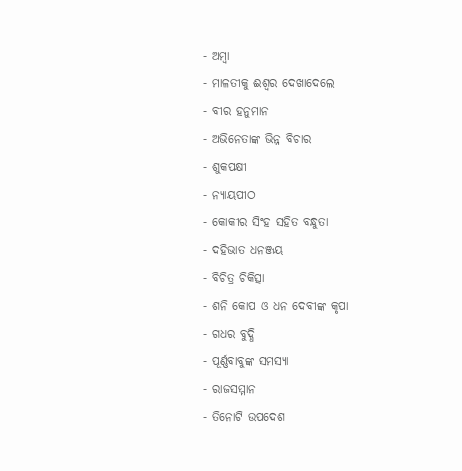- ଅମ୍ବା
- ମାଳତୀକୁ ଈଶ୍ୱର ଦେଖାଦେଲେ
- ବୀର ହନୁମାନ
- ଅଭିନେତାଙ୍କ ଭିନ୍ନ ବିଚାର
- ଶୁକପକ୍ଷୀ
- ନ୍ୟାୟପୀଠ
- କୋକୀର ସିଂହ ସହିତ ବନ୍ଧୁତା
- ଦହିଭାତ ଧନଞ୍ଜୟ
- ବିଚିତ୍ର ଚିକିତ୍ସା
- ଶନି କୋପ ଓ ଧନ ଦେବୀଙ୍କ କୃପା
- ଗଧର ବୁଦ୍ଧି
- ପୂର୍ଣ୍ଣବାବୁଙ୍କ ସମସ୍ୟା
- ରାଜସମ୍ମାନ
- ତିନୋଟି ଉପଦେଶ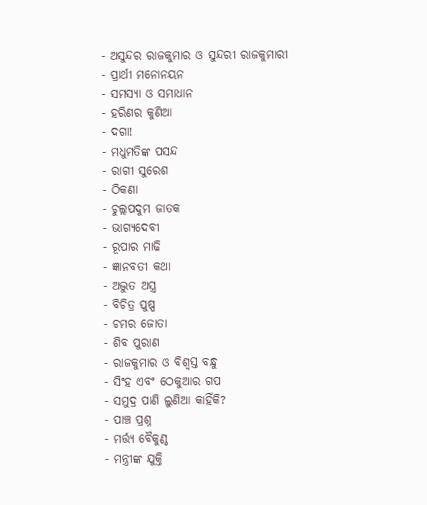- ଅସୁନ୍ଦର ରାଜକୁମାର ଓ ସୁନ୍ଦରୀ ରାଜକୁମାରୀ
- ପ୍ରାର୍ଥୀ ମନୋନୟନ
- ସମସ୍ୟା ଓ ସମାଧାନ
- ହରିଣର କୁଣିଆ
- ଦଗା!
- ମଧୁମତିଙ୍କ ପସନ୍ଦ
- ରାଗୀ ସୁରେଶ
- ଠିକଣା
- ଚୁଲ୍ଲପଦୁମ ଜାତକ
- ଭାଗ୍ୟଦେବୀ
- ରୂପାର ମାଢି
- ଜ୍ଞାନବତୀ କଥା
- ଅଦ୍ଭୁତ ଅସ୍ତ୍ର
- ବିଚିତ୍ର ପୁଷ୍ପ
- ଚମର ଜୋତା
- ଶିବ ପୁରାଣ
- ରାଜକୁମାର ଓ ବିଶ୍ବସ୍ତ ବନ୍ଧୁ
- ସିଂହ ଏବଂ ଠେକୁଆର ଗପ
- ସମୁଦ୍ର ପାଣି ଲୁଣିଆ କାହିଁକି?
- ପାଞ୍ଚ ପ୍ରଶ୍ନ
- ମର୍ତ୍ତ୍ୟ ବୈକୁଣ୍ଠ
- ମନ୍ତ୍ରୀଙ୍କ ଯୁକ୍ତି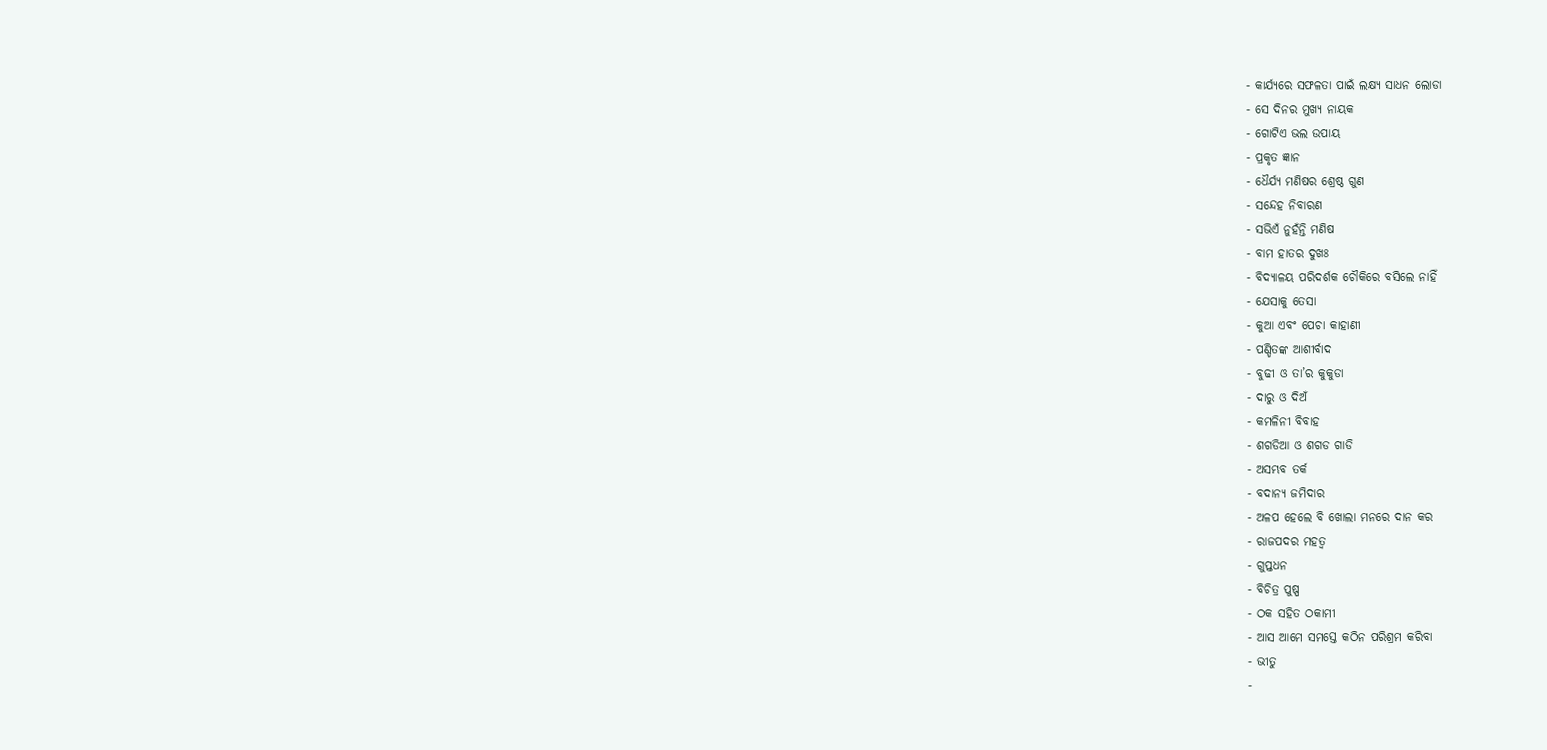- କାର୍ଯ୍ୟରେ ସଫଳତା ପାଇଁ ଲକ୍ଷ୍ୟ ସାଧନ ଲୋଡା
- ସେ ଦିନର ମୁଖ୍ୟ ନାୟକ
- ଗୋଟିଏ ଭଲ ଉପାୟ
- ପ୍ରକୃତ ଜ୍ଞାନ
- ଧୈର୍ଯ୍ୟ ମଣିଷର ଶ୍ରେଷ୍ଠ ଗୁଣ
- ସନ୍ଦେହ ନିବାରଣ
- ସଭିଏଁ ନୁହଁନ୍ତି ମଣିଷ
- ବାମ ହାତର ଦୁଖଃ
- ବିଦ୍ୟାଳୟ ପରିଦର୍ଶକ ଚୌକିରେ ବସିଲେ ନାହିଁ
- ଯେସାକୁ ତେସା
- କୁଆ ଏବଂ ପେଚା କାହାଣୀ
- ପଣ୍ଡିତଙ୍କ ଆଶୀର୍ବାଦ
- ବୁଢୀ ଓ ତା’ର କୁକୁଡା
- ଦାରୁ ଓ ଦିଅଁ
- କମଳିନୀ ବିବାହ
- ଶଗଡିଆ ଓ ଶଗଡ ଗାଡି
- ଅସମ୍ଭବ ତର୍କ
- ବଦାନ୍ୟ ଜମିଦାର
- ଅଳପ ହେଲେ ବି ଖୋଲା ମନରେ ଦାନ କର
- ରାଜପଦର ମହତ୍ୱ
- ଗୁପ୍ତଧନ
- ବିଚିତ୍ର ପୁଷ୍ପ
- ଠକ ସହିତ ଠକାମୀ
- ଆସ ଆମେ ସମସ୍ତେ କଠିନ ପରିଶ୍ରମ କରିବା
- ଭୀତୁ
-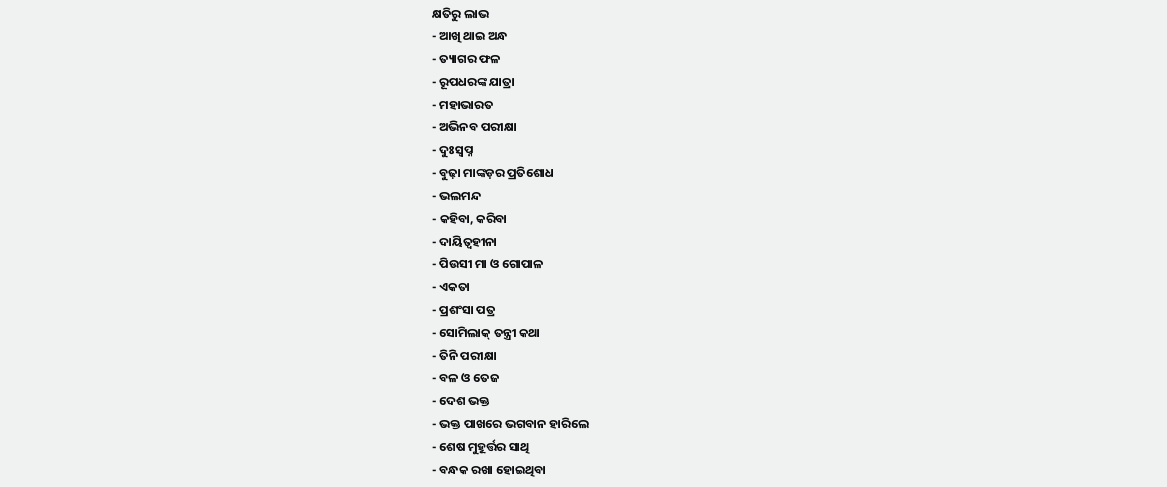କ୍ଷତିରୁ ଲାଭ
- ଆଖି ଥାଇ ଅନ୍ଧ
- ତ୍ୟାଗର ଫଳ
- ରୂପଧରଙ୍କ ଯାତ୍ରା
- ମହାଭାରତ
- ଅଭିନବ ପରୀକ୍ଷା
- ଦୁଃସ୍ୱପ୍ନ
- ବୁଢ଼ା ମାଙ୍କଡ଼ର ପ୍ରତିଶୋଧ
- ଭଲମନ୍ଦ
- କହିବା, କରିବା
- ଦାୟିତ୍ୱହୀନା
- ପିଉସୀ ମା ଓ ଗୋପାଳ
- ଏକତା
- ପ୍ରଶଂସା ପତ୍ର
- ସୋମିଲାକ୍ ତନ୍ତ୍ରୀ କଥା
- ତିନି ପରୀକ୍ଷା
- ବଳ ଓ ତେଜ
- ଦେଶ ଭକ୍ତ
- ଭକ୍ତ ପାଖରେ ଭଗବାନ ହାରିଲେ
- ଶେଷ ମୁହୂର୍ତ୍ତର ସାଥି
- ବନ୍ଧକ ରଖା ହୋଇଥିବା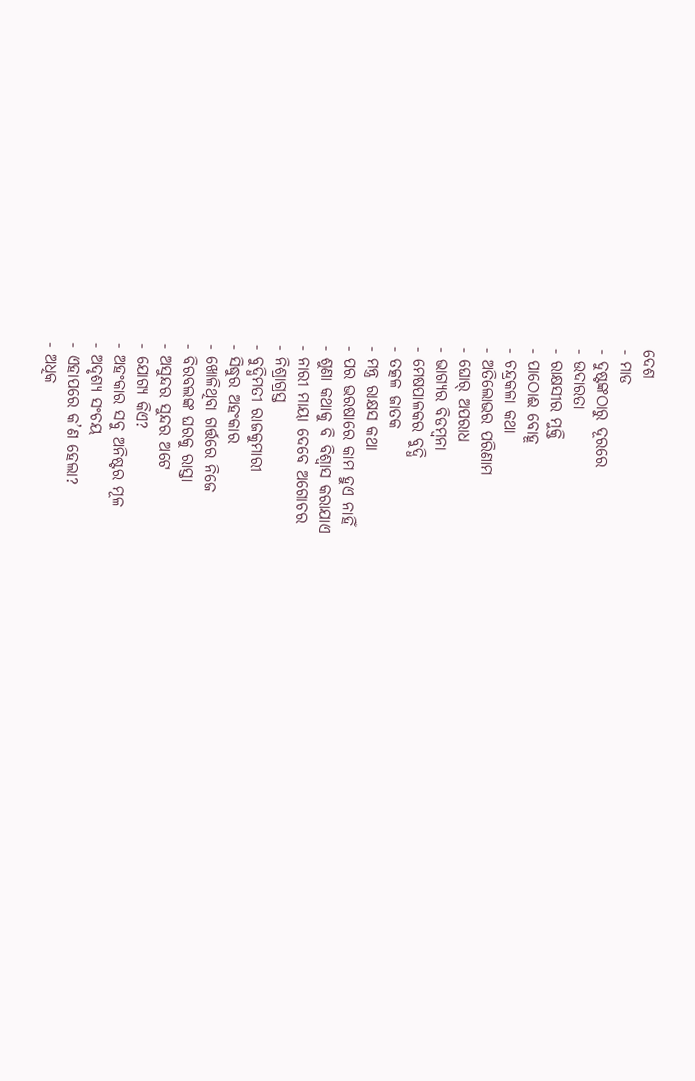ଦେଶ
- ମାଡ
- ଦୁଷ୍ଟଙ୍କଠାରୁ ଦୂରରେ
- ଉଦାରତା
- ରାକ୍ଷସୀର ମୁକ୍ତି
- ପାଠୋଈ ବୋହୂ
- ଚନ୍ଦ୍ରକଳା କଥା
- ଅତିଲୋଭର ପରିଣାମ
- ଘୋର୍ ଅପରାଧ
- ଭାଗ୍ୟର ବିଡମ୍ବନା
- ମେଷପାଳକର ବୁଦ୍ଧି
- ତତ୍କଳ ଜାତକ
- ମନ୍ତ୍ର ରାକ୍ଷସ କଥା
- ପର ଭରଷାରେ କାମ ହୁଏ ନାହିଁ
- ଶୁଣା କଥାକୁ ବି ବିଶ୍ୱାସ କରାଯାଏ
- ନାରୀ ମାୟା ଦେବେ ଅଗୋଚର
- ନିଶ୍ରାଗ୍ରସ୍ତ
- ବୁଦ୍ଧିମତୀ ରାଜକୁମାରୀ
- ସିଦ୍ଧୁର ଅହଂକାର
- ଖୋଳିଥିବା ଗର୍ତ୍ତରେ ନିଜେ
- ବିରବଲଙ୍କ ଘରକୁ ରାସ୍ତା
- ଅସୁନ୍ଦର ସୁନ୍ଦର ଅଟେ
- ଯୋଗ୍ୟ କିଏ?
- ଅହଂକାର ସବୁ ଅନିଷ୍ଟର ମୂଳ
- ଅଦୃଶ୍ୟ ସଂଚୟ
- ଏହାପରେ କ’ଣ ହେଲା?
- ଅଧିକ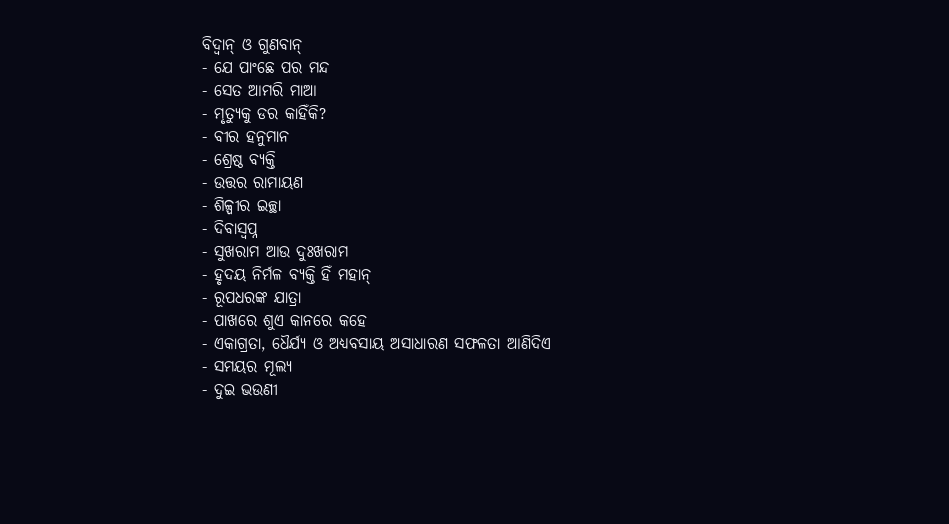ବିଦ୍ୱାନ୍ ଓ ଗୁଣବାନ୍
- ଯେ ପାଂଛେ ପର ମନ୍ଦ
- ସେତ ଆମରି ମାଆ
- ମୃତ୍ୟୁକୁ ଡର କାହିଁକି?
- ବୀର ହନୁମାନ
- ଶ୍ରେଷ୍ଠ ବ୍ୟକ୍ତି
- ଉତ୍ତର ରାମାୟଣ
- ଶିଳ୍ପୀର ଇଚ୍ଛା
- ଦିବାସ୍ୱପ୍ନ
- ସୁଖରାମ ଆଉ ଦୁଃଖରାମ
- ହୃଦୟ ନିର୍ମଳ ବ୍ୟକ୍ତି ହିଁ ମହାନ୍
- ରୂପଧରଙ୍କ ଯାତ୍ରା
- ପାଖରେ ଶୁଏ କାନରେ କହେ
- ଏକାଗ୍ରତା, ଧୈର୍ଯ୍ୟ ଓ ଅଧ୍ୟବସାୟ ଅସାଧାରଣ ସଫଳତା ଆଣିଦିଏ
- ସମୟର ମୂଲ୍ୟ
- ଦୁଇ ଭଉଣୀ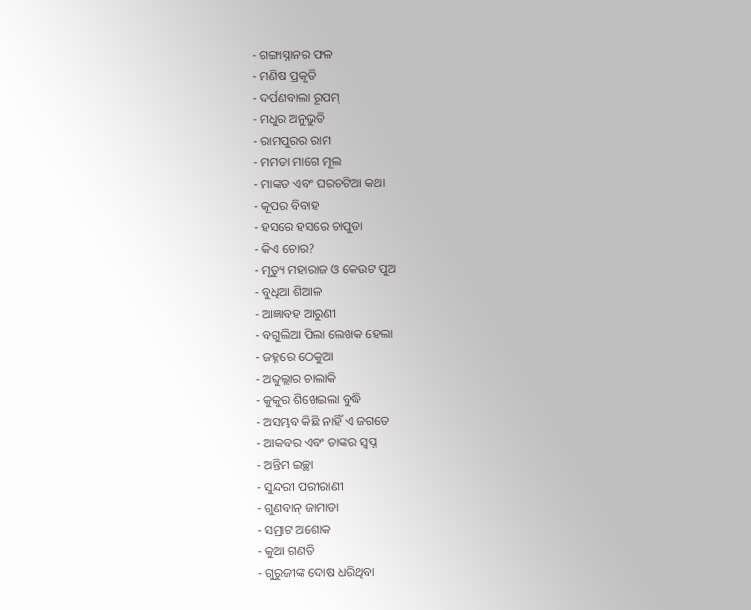- ଗଙ୍ଗାସ୍ନାନର ଫଳ
- ମଣିଷ ପ୍ରକୃତି
- ଦର୍ପଣବାଲା ରୂପମ୍
- ମଧୁର ଅନୁଭୁତି
- ରାମପୁରର ରାମ
- ମମତା ମାଗେ ମୂଲ
- ମାଙ୍କଡ ଏବଂ ଘରଚଟିଆ କଥା
- କୂପର ବିବାହ
- ହସରେ ହସରେ ଚାପୁଡା
- କିଏ ଚୋର?
- ମୃତ୍ୟୁ ମହାରାଜ ଓ କେଉଟ ପୁଅ
- ବୁଧିଆ ଶିଆଳ
- ଆଜ୍ଞାବହ ଆରୁଣୀ
- ବଗୁଲିଆ ପିଲା ଲେଖକ ହେଲା
- ଜହ୍ନରେ ଠେକୁଆ
- ଅବ୍ଦୁଲ୍ଲାର ଚାଲାକି
- କୁକୁର ଶିଖେଇଲା ବୁଦ୍ଧି
- ଅସମ୍ଭବ କିଛି ନାହିଁ ଏ ଜଗତେ
- ଆକବର ଏବଂ ତାଙ୍କର ସ୍ୱପ୍ନ
- ଅନ୍ତିମ ଇଚ୍ଛା
- ସୁନ୍ଦରୀ ପରୀରାଣୀ
- ଗୁଣବାନ୍ ଜାମାତା
- ସମ୍ରାଟ ଅଶୋକ
- କୁଆ ଗଣତି
- ଗୁରୁଜୀଙ୍କ ଦୋଷ ଧରିଥିବା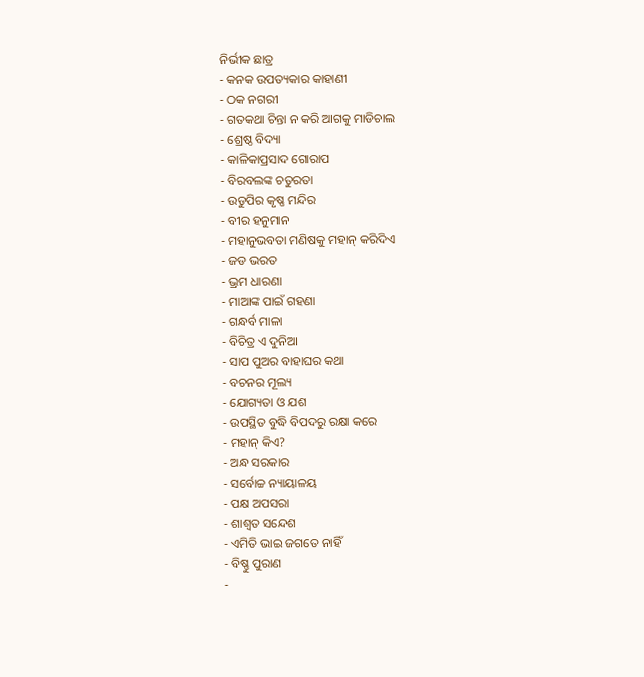ନିର୍ଭୀକ ଛାତ୍ର
- କନକ ଉପତ୍ୟକାର କାହାଣୀ
- ଠକ ନଗରୀ
- ଗତକଥା ଚିନ୍ତା ନ କରି ଆଗକୁ ମାଡିଚାଲ
- ଶ୍ରେଷ୍ଠ ବିଦ୍ୟା
- କାଳିକାପ୍ରସାଦ ଗୋରାପ
- ବିରବଲଙ୍କ ଚତୁରତା
- ଉଡୁପିର କୃଷ୍ଣ ମନ୍ଦିର
- ବୀର ହନୁମାନ
- ମହାନୁଭବତା ମଣିଷକୁ ମହାନ୍ କରିଦିଏ
- ଜଡ ଭରତ
- ଭ୍ରମ ଧାରଣା
- ମାଆଙ୍କ ପାଇଁ ଗହଣା
- ଗନ୍ଧର୍ବ ମାଳା
- ବିଚିତ୍ର ଏ ଦୁନିଆ
- ସାପ ପୁଅର ବାହାଘର କଥା
- ବଚନର ମୂଲ୍ୟ
- ଯୋଗ୍ୟତା ଓ ଯଶ
- ଉପସ୍ଥିତ ବୁଦ୍ଧି ବିପଦରୁ ରକ୍ଷା କରେ
- ମହାନ୍ କିଏ?
- ଅନ୍ଧ ସରକାର
- ସର୍ବୋଚ୍ଚ ନ୍ୟାୟାଳୟ
- ପକ୍ଷ ଅପସରା
- ଶାଶ୍ୱତ ସନ୍ଦେଶ
- ଏମିତି ଭାଇ ଜଗତେ ନାହିଁ
- ବିଷ୍ଣୁ ପୁରାଣ
-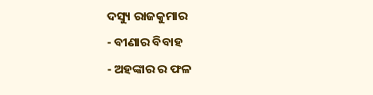ଦସ୍ୟୁ ରାଜକୁମାର
- ବୀଣାର ବିବାହ
- ଅହଙ୍କାର ର ଫଳ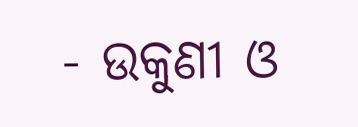- ଉକୁଣୀ ଓ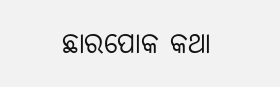ଛାରପୋକ କଥା